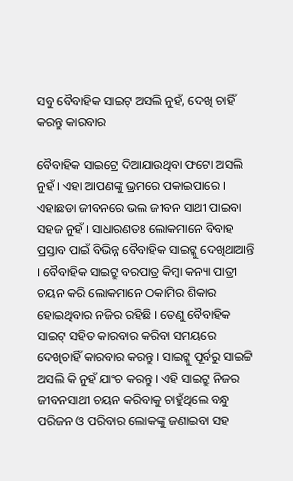ସବୁ ବୈବାହିକ ସାଇଟ୍ ଅସଲି ନୁହଁ, ଦେଖି ଚାହିଁ କରନ୍ତୁ କାରବାର

ବୈବାହିକ ସାଇଟ୍ରେ ଦିଆଯାଉଥିବା ଫଟୋ ଅସଲି ନୁହଁ । ଏହା ଆପଣଙ୍କୁ ଭ୍ରମରେ ପକାଇପାରେ । ଏହାଛଡା ଜୀବନରେ ଭଲ ଜୀବନ ସାଥୀ ପାଇବା ସହଜ ନୁହଁ । ସାଧାରଣତଃ ଲୋକମାନେ ବିବାହ ପ୍ରସ୍ତାବ ପାଇଁ ବିଭିନ୍ନ ବୈବାହିକ ସାଇଟ୍କୁ ଦେଖିଥାଆନ୍ତି । ବୈବାହିକ ସାଇଟ୍ରୁ ବରପାତ୍ର କିମ୍ବା କନ୍ୟା ପାତ୍ରୀ ଚୟନ କରି ଲୋକମାନେ ଠକାମିର ଶିକାର ହୋଇଥିବାର ନଜିର ରହିଛି । ତେଣୁ ବୈବାହିକ ସାଇଟ୍ ସହିତ କାରବାର କରିବା ସମୟରେ ଦେଖିଚାହିଁ କାରବାର କରନ୍ତୁ । ସାଇଟ୍କୁ ପୂର୍ବରୁ ସାଇଟ୍ଟି ଅସଲି କି ନୁହଁ ଯାଂଚ କରନ୍ତୁ । ଏହି ସାଇଟ୍ରୁ ନିଜର ଜୀବନସାଥୀ ଚୟନ କରିବାକୁ ଚାହୁଁଥିଲେ ବନ୍ଧୁ ପରିଜନ ଓ ପରିବାର ଲୋକଙ୍କୁ ଜଣାଇବା ସହ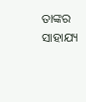ତାଙ୍କର ସାହାଯ୍ୟ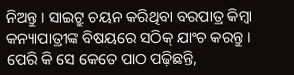ନିଅନ୍ତୁ । ସାଇଟ୍ରୁ ଚୟନ କରିଥିବା ବରପାତ୍ର କିମ୍ବା କନ୍ୟାପାତ୍ରୀଙ୍କ ବିଷୟରେ ସଠିକ୍ ଯାଂଚ କରନ୍ତୁ । ପେରି କି ସେ କେତେ ପାଠ ପଢ଼ିଛନ୍ତି,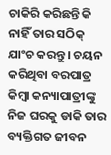ଚାକିରି କରିଛନ୍ତି କି ନାହିଁ ତାର ସଠିକ୍ ଯାଂଚ କରନ୍ତୁ । ଚୟନ କରିଥିବା ବରପାତ୍ର କିମ୍ବା କନ୍ୟାପାତ୍ରୀଙ୍କୁ ନିଜ ଘରକୁ ଡାକି ତାର ବ୍ୟକ୍ତିଗତ ଜୀବନ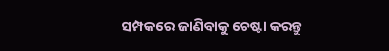ସମ୍ପକରେ ଜାଣିବାକୁ ଚେଷ୍ଟା କରନ୍ତୁ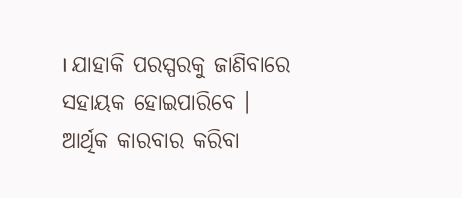। ଯାହାକି ପରସ୍ପରକୁ ଜାଣିବାରେ ସହାୟକ ହୋଇପାରିବେ । ଆର୍ଥିକ କାରବାର କରିବା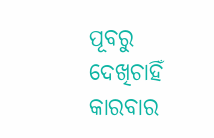ପୂବରୁ ଦେଖିଚାହିଁ କାରବାର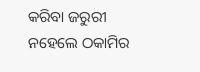କରିବା ଜରୁରୀ ନହେଲେ ଠକାମିର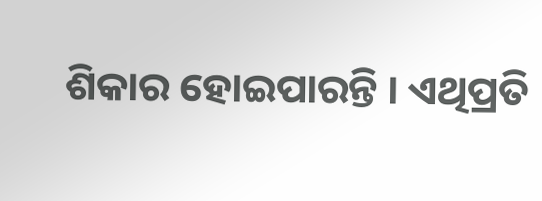ଶିକାର ହୋଇପାରନ୍ତି । ଏଥିପ୍ରତି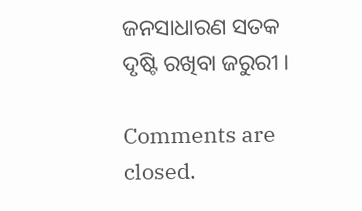ଜନସାଧାରଣ ସତକ ଦୃଷ୍ଟି ରଖିବା ଜରୁରୀ ।

Comments are closed.